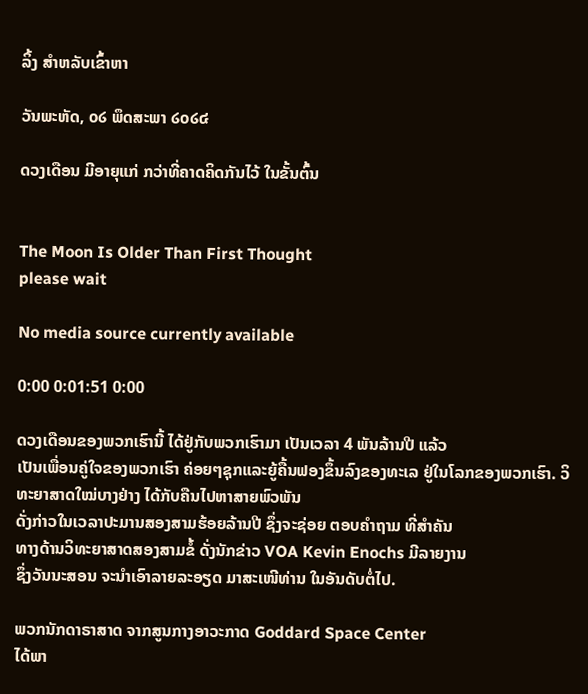ລິ້ງ ສຳຫລັບເຂົ້າຫາ

ວັນພະຫັດ, ໐໒ ພຶດສະພາ ໒໐໒໔

ດວງເດືອນ ມີອາຍຸແກ່ ກວ່າທີ່ຄາດຄິດກັນໄວ້ ໃນຂັ້ນຕົ້ນ


The Moon Is Older Than First Thought
please wait

No media source currently available

0:00 0:01:51 0:00

ດວງເດືອນຂອງພວກເຮົານີ້ ໄດ້ຢູ່ກັບພວກເຮົາມາ ເປັນເວລາ 4 ພັນລ້ານປີ ແລ້ວ
ເປັນເພື່ອນຄູ່ໃຈຂອງພວກເຮົາ ຄ່ອຍໆຊຸກແລະຍູ້ຄື້ນຟອງຂຶ້ນລົງຂອງທະເລ ຢູ່ໃນໂລກຂອງພວກເຮົາ. ວິທະຍາສາດໃໝ່ບາງຢ່າງ ໄດ້ກັບຄືນໄປຫາສາຍພົວພັນ
ດັ່ງກ່າວໃນເວລາປະມານສອງສາມຮ້ອຍລ້ານປີ ຊຶ່ງຈະຊ່ອຍ ຕອບຄຳຖາມ ທີ່ສຳຄັນ
ທາງດ້ານວິທະຍາສາດສອງສາມຂໍ້ ດັ່ງນັກຂ່າວ VOA Kevin Enochs ມີລາຍງານ
ຊຶ່ງວັນນະສອນ ຈະນຳເອົາລາຍລະອຽດ ມາສະເໜີທ່ານ ໃນອັນດັບຕໍ່ໄປ.

ພວກນັກດາຣາສາດ ຈາກສູນກາງອາວະກາດ Goddard Space Center
ໄດ້ພາ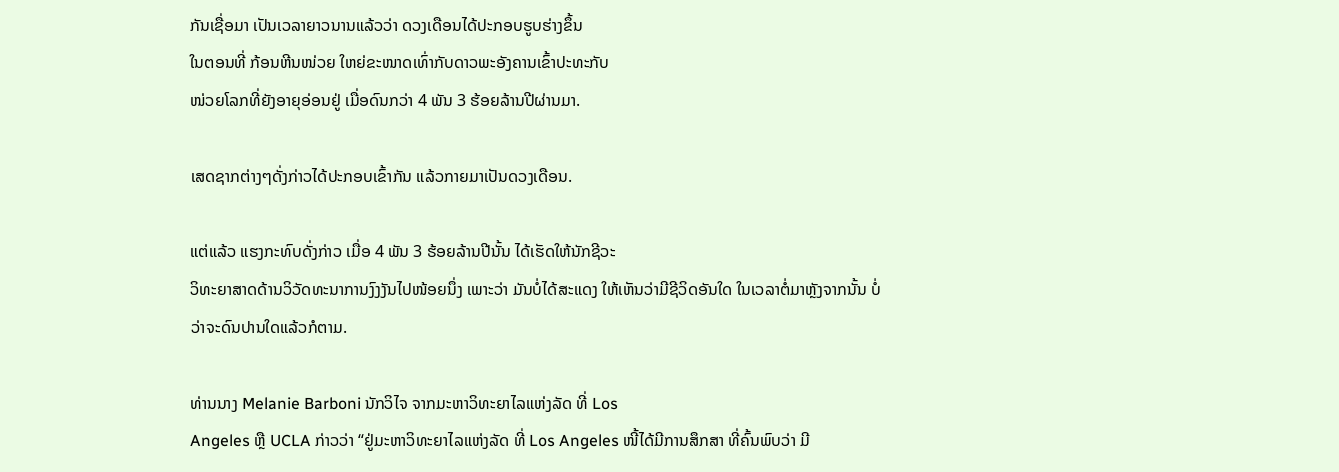ກັນເຊື່ອມາ ເປັນເວລາຍາວນານແລ້ວວ່າ ດວງເດືອນໄດ້ປະກອບຮູບຮ່າງຂຶ້ນ
ໃນຕອນທີ່ ກ້ອນຫີນໜ່ວຍ ໃຫຍ່ຂະໜາດເທົ່າກັບດາວພະອັງຄານເຂົ້າປະທະກັບ
ໜ່ວຍໂລກທີ່ຍັງອາຍຸອ່ອນຢູ່ ເມື່ອດົນກວ່າ 4 ພັນ 3 ຮ້ອຍລ້ານປີຜ່ານມາ.

ເສດຊາກຕ່າງໆດັ່ງກ່າວໄດ້ປະກອບເຂົ້າກັນ ແລ້ວກາຍມາເປັນດວງເດືອນ.

ແຕ່ແລ້ວ ແຮງກະທົບດັ່ງກ່າວ ເມື່ອ 4 ພັນ 3 ຮ້ອຍລ້ານປີນັ້ນ ໄດ້ເຮັດໃຫ້ນັກຊີວະ
ວິທະຍາສາດດ້ານວິວັດທະນາການງົງງັນໄປໜ້ອຍນຶ່ງ ເພາະວ່າ ມັນບໍ່ໄດ້ສະແດງ ໃຫ້ເຫັນວ່າມີຊີວິດອັນໃດ ໃນເວລາຕໍ່ມາຫຼັງຈາກນັ້ນ ບໍ່ວ່າຈະດົນປານໃດແລ້ວກໍຕາມ.

ທ່ານນາງ Melanie Barboni ນັກວິໄຈ ຈາກມະຫາວິທະຍາໄລແຫ່ງລັດ ທີ່ Los
Angeles ຫຼື UCLA ກ່າວວ່າ “ຢູ່ມະຫາວິທະຍາໄລແຫ່ງລັດ ທີ່ Los Angeles ໜີ້ໄດ້ມີການສຶກສາ ທີ່ຄົ້ນພົບວ່າ ມີ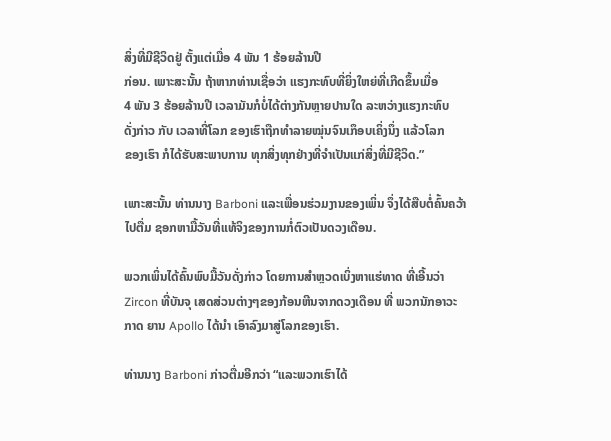ສິ່ງທີ່ມີຊີວິດຢູ່ ຕັ້ງແຕ່ເມື່ອ 4 ພັນ 1 ຮ້ອຍລ້ານປີ
ກ່ອນ. ເພາະສະນັ້ນ ຖ້າຫາກທ່ານເຊື່ອວ່າ ແຮງກະທົບທີ່ຍິ່ງໃຫຍ່ທີ່ເກີດຂຶ້ນເມື່ອ
4 ພັນ 3 ຮ້ອຍລ້ານປີ ເວລາມັນກໍບໍ່ໄດ້ຕ່າງກັນຫຼາຍປານໃດ ລະຫວ່າງແຮງກະທົບ
ດັ່ງກ່າວ ກັບ ເວລາທີ່ໂລກ ຂອງເຮົາຖືກທຳລາຍໝຸ່ນຈົນເກຶອບເຄິ່ງນຶ່ງ ແລ້ວໂລກ
ຂອງເຮົາ ກໍໄດ້ຮັບສະພາບການ ທຸກສິ່ງທຸກຢ່າງທີ່ຈຳເປັນແກ່ສິ່ງທີ່ມີຊີວິດ.”

ເພາະສະນັ້ນ ທ່ານນາງ Barboni ແລະເພື່ອນຮ່ວມງານຂອງເພິ່ນ ຈຶ່ງໄດ້ສືບຕໍ່ຄົ້ນຄວ້າ
ໄປຕື່ມ ຊອກຫາມື້ວັນທີ່ແທ້ຈິງຂອງການກໍ່ຕົວເປັນດວງເດືອນ.

ພວກເພິ່ນໄດ້ຄົ້ນພົບມື້ວັນດັ່ງກ່າວ ໂດຍການສຳຫຼວດເບິ່ງຫາແຮ່ທາດ ທີ່ເອີ້ນວ່າ
Zircon ທີ່ບັນຈຸ ເສດສ່ວນຕ່າງໆຂອງກ້ອນຫີນຈາກດວງເດືອນ ທີ່ ພວກນັກອາວະ
ກາດ ຍານ Apollo ໄດ້ນຳ ເອົາລົງມາສູ່ໂລກຂອງເຮົາ.

ທ່ານນາງ Barboni ກ່າວຕື່ມອີກວ່າ “ແລະພວກເຮົາໄດ້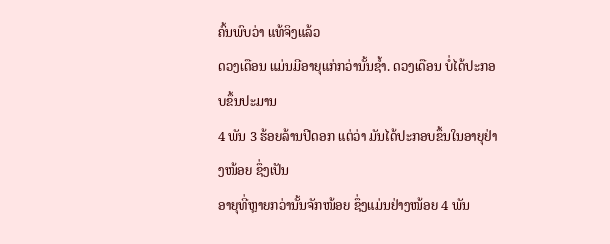ຄົ້ນພົບວ່າ ແທ້ຈິງແລ້ວ
ດວງເດືອນ ແມ່ນມີອາຍຸແກ່ກວ່ານັ້ນຊໍ້າ. ດວງເດືອນ ບໍ່ໄດ້ປະກອບຂຶ້ນປະມານ
4 ພັນ 3 ຮ້ອຍລ້ານປີດອກ ແຕ່ວ່າ ມັນໄດ້ປະກອບຂຶ້ນໃນອາຍຸຢ່າງໜ້ອຍ ຊຶ່ງເປັນ
ອາຍຸທີ່ຫຼາຍກວ່ານັ້ນຈັກໜ້ອຍ ຊຶ່ງແມ່ນຢ່າງໜ້ອຍ 4 ພັນ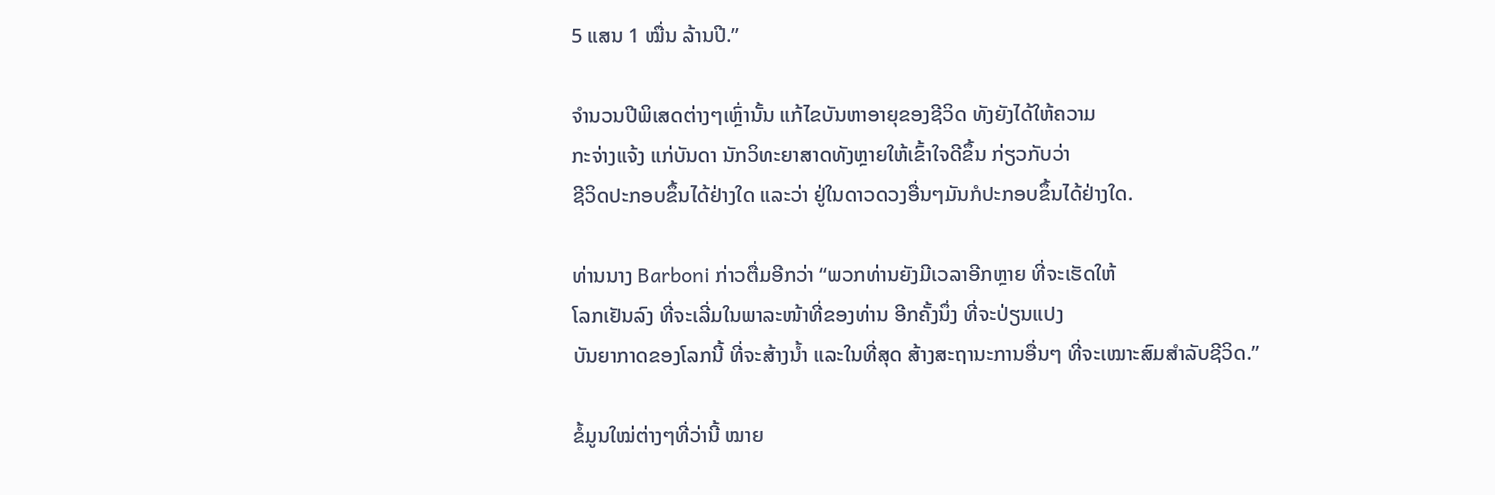5 ແສນ 1 ໝື່ນ ລ້ານປີ.”

ຈຳນວນປີພິເສດຕ່າງໆເຫຼົ່ານັ້ນ ແກ້ໄຂບັນຫາອາຍຸຂອງຊີວິດ ທັງຍັງໄດ້ໃຫ້ຄວາມ
ກະຈ່າງແຈ້ງ ແກ່ບັນດາ ນັກວິທະຍາສາດທັງຫຼາຍໃຫ້ເຂົ້າໃຈດີຂຶ້ນ ກ່ຽວກັບວ່າ
ຊີວິດປະກອບຂຶ້ນໄດ້ຢ່າງໃດ ແລະວ່າ ຢູ່ໃນດາວດວງອື່ນໆມັນກໍປະກອບຂຶ້ນໄດ້ຢ່າງໃດ.

ທ່ານນາງ Barboni ກ່າວຕື່ມອີກວ່າ “ພວກທ່ານຍັງມີເວລາອີກຫຼາຍ ທີ່ຈະເຮັດໃຫ້
ໂລກເຢັນລົງ ທີ່ຈະເລີ່ມໃນພາລະໜ້າທີ່ຂອງທ່ານ ອີກຄັ້ງນຶ່ງ ທີ່ຈະປ່ຽນແປງ
ບັນຍາກາດຂອງໂລກນີ້ ທີ່ຈະສ້າງນ້ຳ ແລະໃນທີ່ສຸດ ສ້າງສະຖານະການອື່ນໆ ທີ່ຈະເໝາະສົມສຳລັບຊີວິດ.”

ຂໍ້ມູນໃໝ່ຕ່າງໆທີ່ວ່ານີ້ ໝາຍ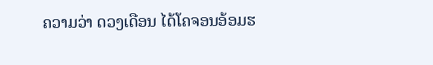ຄວາມວ່າ ດວງເດືອນ ໄດ້ໂຄຈອນອ້ອມຮ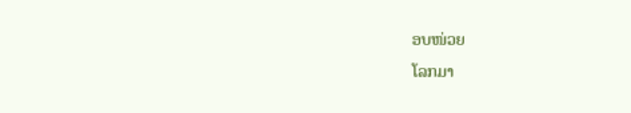ອບໜ່ວຍ
ໂລກມາ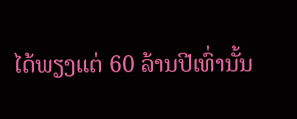ໄດ້ພຽງແຕ່ 60 ລ້ານປີເທົ່ານັ້ນ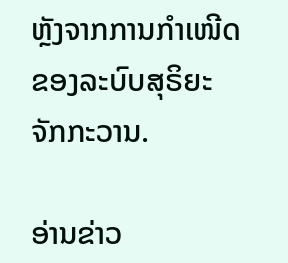ຫຼັງຈາກການກຳເໜີດຂອງລະບົບສຸຣິຍະ
ຈັກກະວານ.

ອ່ານຂ່າວ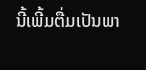ນີ້ເພີ້ມຕື່ມເປັນພາ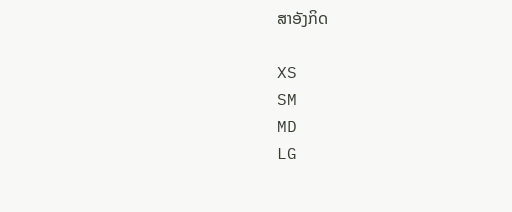ສາອັງກິດ

XS
SM
MD
LG